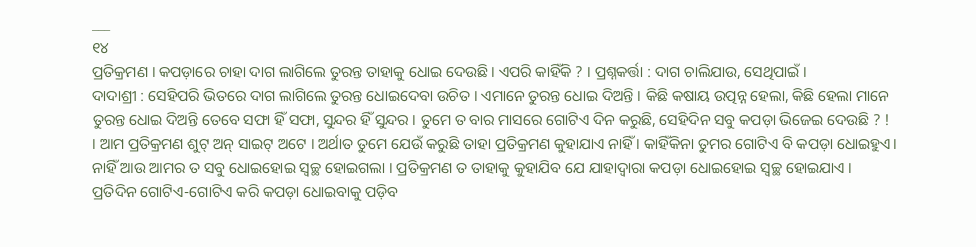___
୧୪
ପ୍ରତିକ୍ରମଣ । କପଡ଼ାରେ ଚାହା ଦାଗ ଲାଗିଲେ ତୁରନ୍ତ ତାହାକୁ ଧୋଇ ଦେଉଛି । ଏପରି କାହିଁକି ? । ପ୍ରଶ୍ନକର୍ତ୍ତା : ଦାଗ ଚାଲିଯାଉ, ସେଥିପାଇଁ ।
ଦାଦାଶ୍ରୀ : ସେହିପରି ଭିତରେ ଦାଗ ଲାଗିଲେ ତୁରନ୍ତ ଧୋଇଦେବା ଉଚିତ । ଏମାନେ ତୁରନ୍ତ ଧୋଇ ଦିଅନ୍ତି । କିଛି କଷାୟ ଉତ୍ପନ୍ନ ହେଲା, କିଛି ହେଲା ମାନେ ତୁରନ୍ତ ଧୋଇ ଦିଅନ୍ତି ତେବେ ସଫା ହିଁ ସଫା, ସୁନ୍ଦର ହିଁ ସୁନ୍ଦର । ତୁମେ ତ ବାର ମାସରେ ଗୋଟିଏ ଦିନ କରୁଛି, ସେହିଦିନ ସବୁ କପଡ଼ା ଭିଜେଇ ଦେଉଛି ? !
। ଆମ ପ୍ରତିକ୍ରମଣ ଶୁଟ୍ ଅନ୍ ସାଇଟ୍ ଅଟେ । ଅର୍ଥାତ ତୁମେ ଯେଉଁ କରୁଛି ତାହା ପ୍ରତିକ୍ରମଣ କୁହାଯାଏ ନାହିଁ । କାହିଁକିନା ତୁମର ଗୋଟିଏ ବି କପଡ଼ା ଧୋଇହୁଏ। ନାହିଁ ଆଉ ଆମର ତ ସବୁ ଧୋଇହୋଇ ସ୍ୱଚ୍ଛ ହୋଇଗଲା । ପ୍ରତିକ୍ରମଣ ତ ତାହାକୁ କୁହାଯିବ ଯେ ଯାହାଦ୍ବାରା କପଡ଼ା ଧୋଇହୋଇ ସ୍ୱଚ୍ଛ ହୋଇଯାଏ ।
ପ୍ରତିଦିନ ଗୋଟିଏ-ଗୋଟିଏ କରି କପଡ଼ା ଧୋଇବାକୁ ପଡ଼ିବ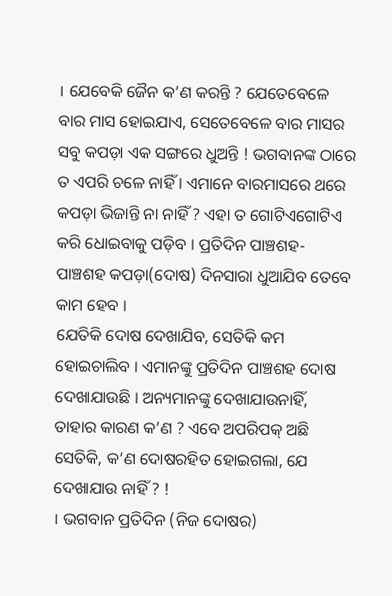। ଯେବେକି ଜୈନ କ’ଣ କରନ୍ତି ? ଯେତେବେଳେ ବାର ମାସ ହୋଇଯାଏ, ସେତେବେଳେ ବାର ମାସର ସବୁ କପଡ଼ା ଏକ ସଙ୍ଗରେ ଧୁଅନ୍ତି ! ଭଗବାନଙ୍କ ଠାରେ ତ ଏପରି ଚଳେ ନାହିଁ । ଏମାନେ ବାରମାସରେ ଥରେ କପଡ଼ା ଭିଜାନ୍ତି ନା ନାହିଁ ? ଏହା ତ ଗୋଟିଏଗୋଟିଏ କରି ଧୋଇବାକୁ ପଡ଼ିବ । ପ୍ରତିଦିନ ପାଞ୍ଚଶହ-ପାଞ୍ଚଶହ କପଡ଼ା(ଦୋଷ) ଦିନସାରା ଧୁଆଯିବ ତେବେ କାମ ହେବ ।
ଯେତିକି ଦୋଷ ଦେଖାଯିବ, ସେତିକି କମ ହୋଇଚାଲିବ । ଏମାନଙ୍କୁ ପ୍ରତିଦିନ ପାଞ୍ଚଶହ ଦୋଷ ଦେଖାଯାଉଛି । ଅନ୍ୟମାନଙ୍କୁ ଦେଖାଯାଉନାହିଁ, ତାହାର କାରଣ କ’ଣ ? ଏବେ ଅପରିପକ୍ ଅଛି ସେତିକି, କ’ଣ ଦୋଷରହିତ ହୋଇଗଲା, ଯେ ଦେଖାଯାଉ ନାହିଁ ? !
। ଭଗବାନ ପ୍ରତିଦିନ (ନିଜ ଦୋଷର)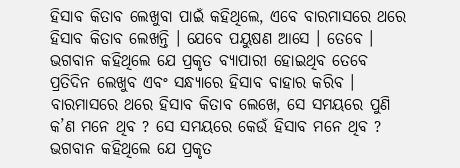ହିସାବ କିତାବ ଲେଖୁବା ପାଇଁ କହିଥିଲେ, ଏବେ ବାରମାସରେ ଥରେ ହିସାବ କିତାବ ଲେଖନ୍ତି । ଯେବେ ପୟୁଷଣ ଆସେ । ତେବେ । ଭଗବାନ କହିଥିଲେ ଯେ ପ୍ରକୃତ ବ୍ୟାପାରୀ ହୋଇଥିବ ତେବେ ପ୍ରତିଦିନ ଲେଖୁବ ଏବଂ ସନ୍ଧ୍ୟାରେ ହିସାବ ବାହାର କରିବ । ବାରମାସରେ ଥରେ ହିସାବ କିତାବ ଲେଖେ, ସେ ସମୟରେ ପୁଣି କ’ଣ ମନେ ଥିବ ? ସେ ସମୟରେ କେଉଁ ହିସାବ ମନେ ଥିବ ? ଭଗବାନ କହିଥିଲେ ଯେ ପ୍ରକୃତ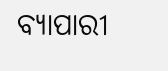ବ୍ୟାପାରୀ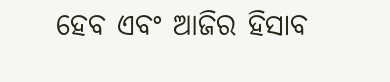ହେବ ଏବଂ ଆଜିର ହିସାବ